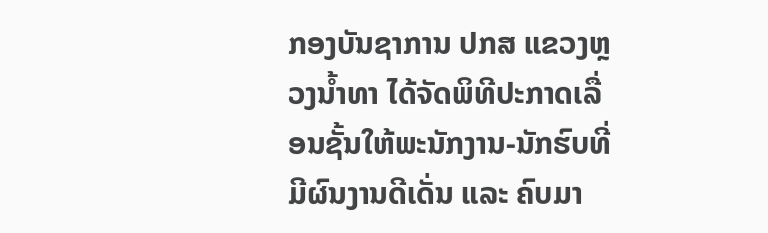ກອງບັນຊາການ ປກສ ແຂວງຫຼວງນໍ້າທາ ໄດ້ຈັດພິທີປະກາດເລື່ອນຊັ້ນໃຫ້ພະນັກງານ-ນັກຮົບທີ່ມີຜົນງານດີເດັ່ນ ແລະ ຄົບມາ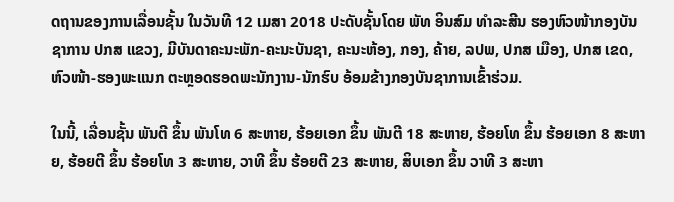ດຖານຂອງການເລື່ອນຊັ້ນ ໃນວັນທີ 12 ເມສາ 2018 ປະດັບຊັ້ນໂດຍ ພັທ ອິນສົມ ທຳລະສີນ ຮອງຫົວໜ້າກອງບັນຊາການ ປກສ ແຂວງ, ມີບັນດາຄະນະພັກ-ຄະນະບັນຊາ, ຄະນະຫ້ອງ, ກອງ, ຄ້າຍ, ລປພ, ປກສ ເມືອງ, ປກສ ເຂດ, ຫົວໜ້າ-ຮອງພະແນກ ຕະຫຼອດຮອດພະນັກງານ-ນັກຮົບ ອ້ອມຂ້າງກອງບັນຊາການເຂົ້າຮ່ວມ.

ໃນນີ້, ເລື່ອນຊັ້ນ ພັນຕີ ຂຶ້ນ ພັນໂທ 6 ສະຫາຍ, ຮ້ອຍເອກ ຂຶ້ນ ພັນຕີ 18 ສະຫາຍ, ຮ້ອຍໂທ ຂຶ້ນ ຮ້ອຍເອກ 8 ສະຫາຍ, ຮ້ອຍຕີ ຂຶ້ນ ຮ້ອຍໂທ 3 ສະຫາຍ, ວາທີ ຂຶ້ນ ຮ້ອຍຕີ 23 ສະຫາຍ, ສິບເອກ ຂຶ້ນ ວາທີ 3 ສະຫາ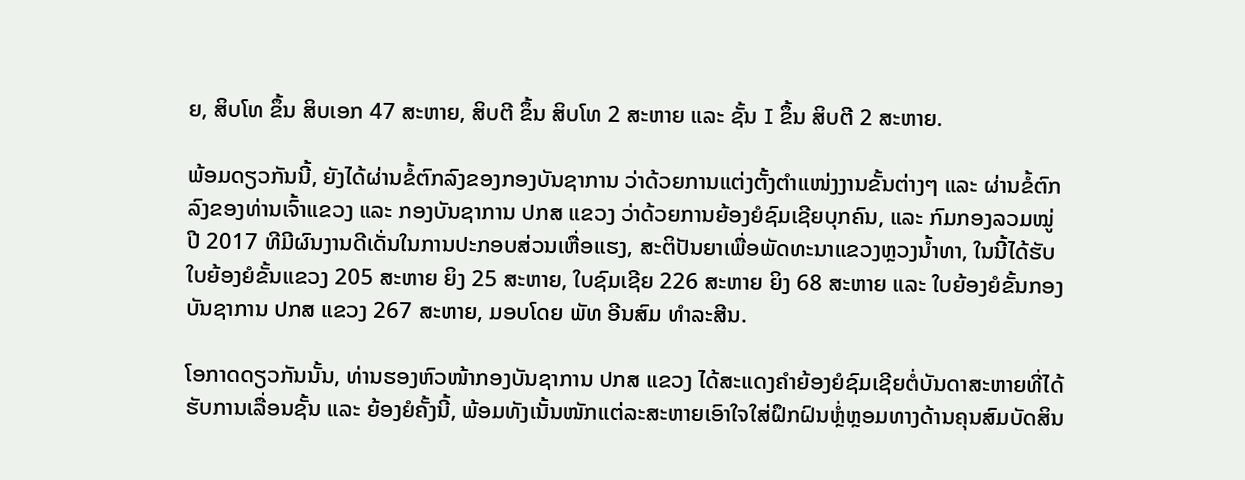ຍ, ສິບໂທ ຂຶ້ນ ສິບເອກ 47 ສະຫາຍ, ສິບຕີ ຂຶ້ນ ສິບໂທ 2 ສະຫາຍ ແລະ ຊັ້ນ I ຂຶ້ນ ສິບຕີ 2 ສະຫາຍ.

ພ້ອມດຽວກັນນີ້, ຍັງໄດ້ຜ່ານຂໍ້ຕົກລົງຂອງກອງບັນຊາການ ວ່າດ້ວຍການແຕ່ງຕັ້ງຕຳແໜ່ງງານຂັ້ນຕ່າງໆ ແລະ ຜ່ານຂໍ້ຕົກລົງຂອງທ່ານເຈົ້າແຂວງ ແລະ ກອງບັນຊາການ ປກສ ແຂວງ ວ່າດ້ວຍການຍ້ອງຍໍຊົມເຊີຍບຸກຄົນ, ແລະ ກົມກອງລວມໝູ່ ປີ 2017 ທີມີຜົນງານດີເດັ່ນໃນການປະກອບສ່ວນເຫື່ອແຮງ, ສະຕິປັນຍາເພື່ອພັດທະນາແຂວງຫຼວງນໍ້າທາ, ໃນນີ້ໄດ້ຮັບໃບຍ້ອງຍໍຂັ້ນແຂວງ 205 ສະຫາຍ ຍິງ 25 ສະຫາຍ, ໃບຊົມເຊີຍ 226 ສະຫາຍ ຍິງ 68 ສະຫາຍ ແລະ ໃບຍ້ອງຍໍຂັ້ນກອງບັນຊາການ ປກສ ແຂວງ 267 ສະຫາຍ, ມອບໂດຍ ພັທ ອີນສົມ ທຳລະສີນ.

ໂອກາດດຽວກັນນັ້ນ, ທ່ານຮອງຫົວໜ້າກອງບັນຊາການ ປກສ ແຂວງ ໄດ້ສະແດງຄຳຍ້ອງຍໍຊົມເຊີຍຕໍ່ບັນດາສະຫາຍທີ່ໄດ້ຮັບການເລື່ອນຊັ້ນ ແລະ ຍ້ອງຍໍຄັ້ງນີ້, ພ້ອມທັງເນັ້ນໜັກແຕ່ລະສະຫາຍເອົາໃຈໃສ່ຝຶກຝົນຫຼ່ໍຫຼອມທາງດ້ານຄຸນສົມບັດສິນ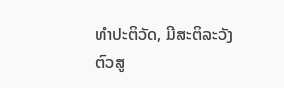ທຳປະຕິວັດ, ມີສະຕິລະວັງຕົວສູ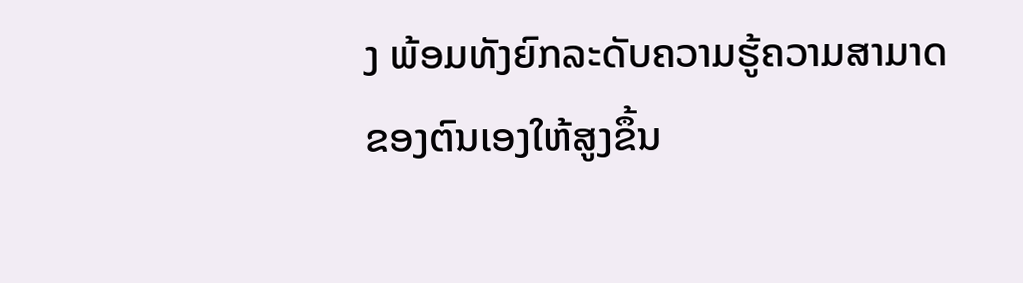ງ ພ້ອມທັງຍົກລະດັບຄວາມຮູ້ຄວາມສາມາດຂອງຕົນເອງໃຫ້ສູງຂຶ້ນ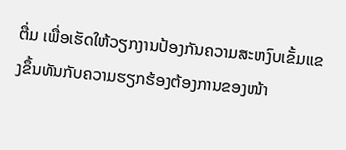ຕື່ມ ເພື່ອເຮັດໃຫ້ວຽກງານປ້ອງກັນຄວາມສະຫງົບເຂັ້ມແຂງຂຶ້ນທັນກັບຄວາມຮຽກຮ້ອງຕ້ອງການຂອງໜ້າ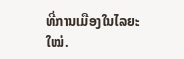ທີ່ການເມືອງໃນໄລຍະໃໝ່.